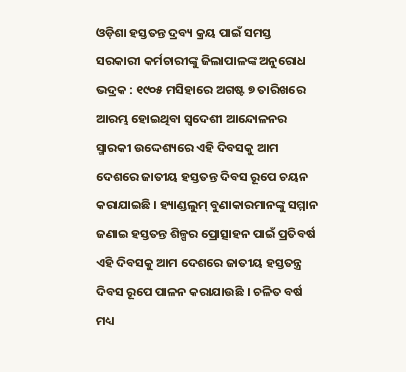ଓଡ଼ିଶା ହସ୍ତତନ୍ତ ଦ୍ରବ୍ୟ କ୍ରୟ ପାଇଁ ସମସ୍ତ ସରକାରୀ କର୍ମଚାରୀଙ୍କୁ ଜିଲାପାଳଙ୍କ ଅନୁରୋଧ
ଭଦ୍ରକ : ୧୯୦୫ ମସିହାରେ ଅଗଷ୍ଟ ୭ ତାରିଖରେ ଆରମ୍ଭ ହୋଇଥିବା ସ୍ୱଦେଶୀ ଆନ୍ଦୋଳନର ସ୍ମାରକୀ ଉଦ୍ଦେଶ୍ୟରେ ଏହି ଦିବସକୁ ଆମ ଦେଶରେ ଜାତୀୟ ହସ୍ତତନ୍ତ ଦିବସ ରୂପେ ଚୟନ କରାଯାଇଛି । ହ୍ୟାଣ୍ଡଲୁମ୍ ବୁଣାକାରମାନଙ୍କୁ ସମ୍ମାନ ଜଣାଇ ହସ୍ତତନ୍ତ ଶିଳ୍ପର ପ୍ରୋତ୍ସାହନ ପାଇଁ ପ୍ରତିବର୍ଷ ଏହି ଦିବସକୁ ଆମ ଦେଶରେ ଜାତୀୟ ହସ୍ତତନ୍ତ୍ର ଦିବସ ରୂପେ ପାଳନ କରାଯାଉଛି । ଚଳିତ ବର୍ଷ ମଧ୍ୟ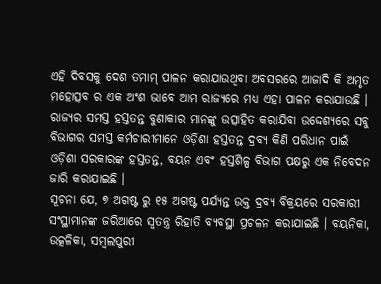ଏହି ଦିବସକୁ ଦେଶ ତମାମ୍ ପାଳନ କରାଯାଉଥିବା ଅବସରରେ ଆଜାଦି କି ଅମୃତ ମହୋତ୍ସବ ର ଏକ ଅଂଶ ଭାବେ ଆମ ରାଜ୍ୟରେ ମଧ୍ୟ ଏହା ପାଳନ କରାଯାଉଛି । ରାଜ୍ୟର ସମସ୍ତ ହସ୍ତତନ୍ତ ବୁଣାକାର ମାନଙ୍କୁ ଉତ୍ସାହିତ କରାଯିବା ଉଦ୍ଦେଶ୍ୟରେ ସବୁ ବିଭାଗର ସମସ୍ତ କର୍ମଚାରୀମାନେ ଓଡ଼ିଶା ହସ୍ତତନ୍ତ ଦ୍ରବ୍ୟ କିଣି ପରିଧାନ ପାଇଁ ଓଡ଼ିଶା ସରକାରଙ୍କ ହସ୍ତତନ୍ତ, ବୟନ ଏବଂ ହସ୍ତଶିଳ୍ପ ବିଭାଗ ପକ୍ଷରୁ ଏକ ନିବେଦନ ଜାରି କରାଯାଇଛି ।
ସୂଚନା ଯେ, ୭ ଅଗଷ୍ଟ ରୁ ୧୫ ଅଗଷ୍ଟ ପର୍ଯ୍ୟନ୍ତ ଉକ୍ତ ଦ୍ରବ୍ୟ ବିକ୍ରୟରେ ସରକାରୀ ସଂସ୍ଥାମାନଙ୍କ ଜରିଆରେ ସ୍ୱତନ୍ତ୍ର ରିହାତି ବ୍ୟବସ୍ଥା ପ୍ରଚଳନ କରାଯାଇଛି । ବୟନିକା, ଉତ୍କଳିକା, ସମ୍ବଲପୁରୀ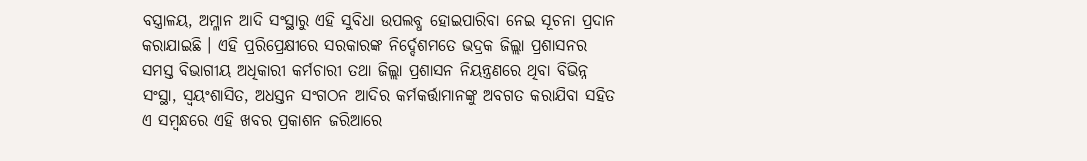ବସ୍ତ୍ରାଳୟ, ଅମ୍ଳାନ ଆଦି ସଂସ୍ଥାରୁ ଏହି ସୁବିଧା ଉପଲବ୍ଧ ହୋଇପାରିବା ନେଇ ସୂଚନା ପ୍ରଦାନ କରାଯାଇଛି । ଏହି ପ୍ରରିପ୍ରେକ୍ଷୀରେ ସରକାରଙ୍କ ନିର୍ଦ୍ଦେଶମତେ ଭଦ୍ରକ ଜିଲ୍ଲା ପ୍ରଶାସନର ସମସ୍ତ ବିଭାଗୀୟ ଅଧିକାରୀ କର୍ମଚାରୀ ତଥା ଜିଲ୍ଲା ପ୍ରଶାସନ ନିୟନ୍ତ୍ରଣରେ ଥିବା ବିଭିନ୍ନ ସଂସ୍ଥା, ସ୍ୱୟଂଶାସିତ, ଅଧସ୍ତନ ସଂଗଠନ ଆଦିର କର୍ମକର୍ତ୍ତାମାନଙ୍କୁ ଅବଗତ କରାଯିବା ସହିତ ଏ ସମ୍ବନ୍ଧରେ ଏହି ଖବର ପ୍ରକାଶନ ଜରିଆରେ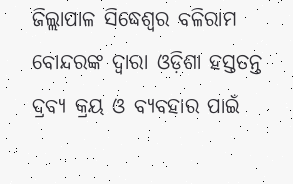ଜିଲ୍ଲାପାଳ ସିଦ୍ଧେଶ୍ୱର ବଳିରାମ ବୋନ୍ଦରଙ୍କ ଦ୍ୱାରା ଓଡ଼ିଶା ହସ୍ତତନ୍ତ ଦ୍ରବ୍ୟ କ୍ରୟ ଓ ବ୍ୟବହାର ପାଇଁ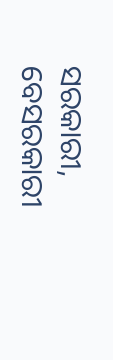ସରକାରୀ, ବେସରକାରୀ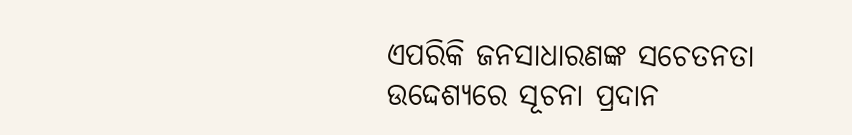ଏପରିକି ଜନସାଧାରଣଙ୍କ ସଚେତନତା ଉଦ୍ଦେଶ୍ୟରେ ସୂଚନା ପ୍ରଦାନ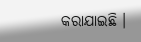କରାଯାଇଛି ।